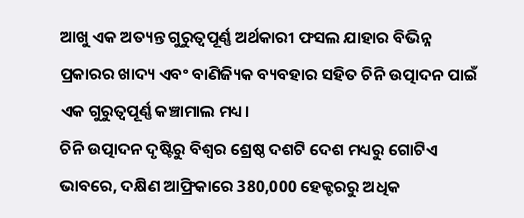ଆଖୁ ଏକ ଅତ୍ୟନ୍ତ ଗୁରୁତ୍ୱପୂର୍ଣ୍ଣ ଅର୍ଥକାରୀ ଫସଲ ଯାହାର ବିଭିନ୍ନ ପ୍ରକାରର ଖାଦ୍ୟ ଏବଂ ବାଣିଜ୍ୟିକ ବ୍ୟବହାର ସହିତ ଚିନି ଉତ୍ପାଦନ ପାଇଁ ଏକ ଗୁରୁତ୍ୱପୂର୍ଣ୍ଣ କଞ୍ଚାମାଲ ମଧ୍ୟ।
ଚିନି ଉତ୍ପାଦନ ଦୃଷ୍ଟିରୁ ବିଶ୍ୱର ଶ୍ରେଷ୍ଠ ଦଶଟି ଦେଶ ମଧ୍ୟରୁ ଗୋଟିଏ ଭାବରେ, ଦକ୍ଷିଣ ଆଫ୍ରିକାରେ 380,000 ହେକ୍ଟରରୁ ଅଧିକ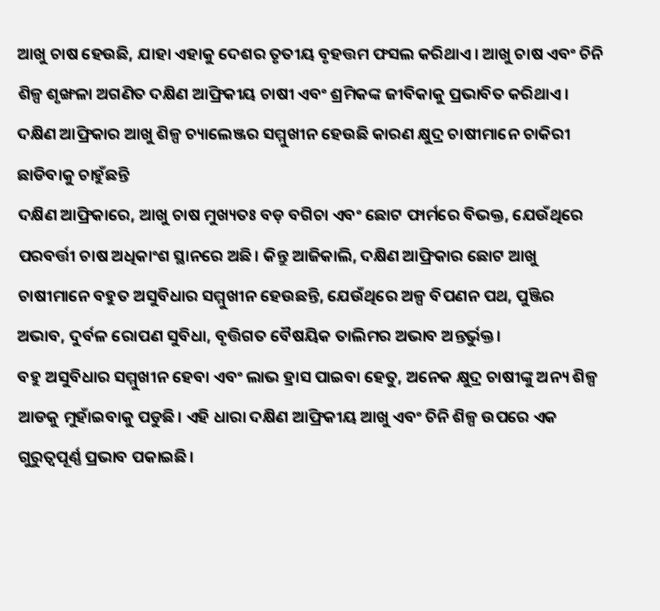ଆଖୁ ଚାଷ ହେଉଛି, ଯାହା ଏହାକୁ ଦେଶର ତୃତୀୟ ବୃହତ୍ତମ ଫସଲ କରିଥାଏ। ଆଖୁ ଚାଷ ଏବଂ ଚିନି ଶିଳ୍ପ ଶୃଙ୍ଖଳା ଅଗଣିତ ଦକ୍ଷିଣ ଆଫ୍ରିକୀୟ ଚାଷୀ ଏବଂ ଶ୍ରମିକଙ୍କ ଜୀବିକାକୁ ପ୍ରଭାବିତ କରିଥାଏ।
ଦକ୍ଷିଣ ଆଫ୍ରିକାର ଆଖୁ ଶିଳ୍ପ ଚ୍ୟାଲେଞ୍ଜର ସମ୍ମୁଖୀନ ହେଉଛି କାରଣ କ୍ଷୁଦ୍ର ଚାଷୀମାନେ ଚାକିରୀ ଛାଡିବାକୁ ଚାହୁଁଛନ୍ତି
ଦକ୍ଷିଣ ଆଫ୍ରିକାରେ, ଆଖୁ ଚାଷ ମୁଖ୍ୟତଃ ବଡ଼ ବଗିଚା ଏବଂ ଛୋଟ ଫାର୍ମରେ ବିଭକ୍ତ, ଯେଉଁଥିରେ ପରବର୍ତ୍ତୀ ଚାଷ ଅଧିକାଂଶ ସ୍ଥାନରେ ଅଛି। କିନ୍ତୁ ଆଜିକାଲି, ଦକ୍ଷିଣ ଆଫ୍ରିକାର ଛୋଟ ଆଖୁ ଚାଷୀମାନେ ବହୁତ ଅସୁବିଧାର ସମ୍ମୁଖୀନ ହେଉଛନ୍ତି, ଯେଉଁଥିରେ ଅଳ୍ପ ବିପଣନ ପଥ, ପୁଞ୍ଜିର ଅଭାବ, ଦୁର୍ବଳ ରୋପଣ ସୁବିଧା, ବୃତ୍ତିଗତ ବୈଷୟିକ ତାଲିମର ଅଭାବ ଅନ୍ତର୍ଭୁକ୍ତ।
ବହୁ ଅସୁବିଧାର ସମ୍ମୁଖୀନ ହେବା ଏବଂ ଲାଭ ହ୍ରାସ ପାଇବା ହେତୁ, ଅନେକ କ୍ଷୁଦ୍ର ଚାଷୀଙ୍କୁ ଅନ୍ୟ ଶିଳ୍ପ ଆଡକୁ ମୁହାଁଇବାକୁ ପଡୁଛି। ଏହି ଧାରା ଦକ୍ଷିଣ ଆଫ୍ରିକୀୟ ଆଖୁ ଏବଂ ଚିନି ଶିଳ୍ପ ଉପରେ ଏକ ଗୁରୁତ୍ୱପୂର୍ଣ୍ଣ ପ୍ରଭାବ ପକାଇଛି।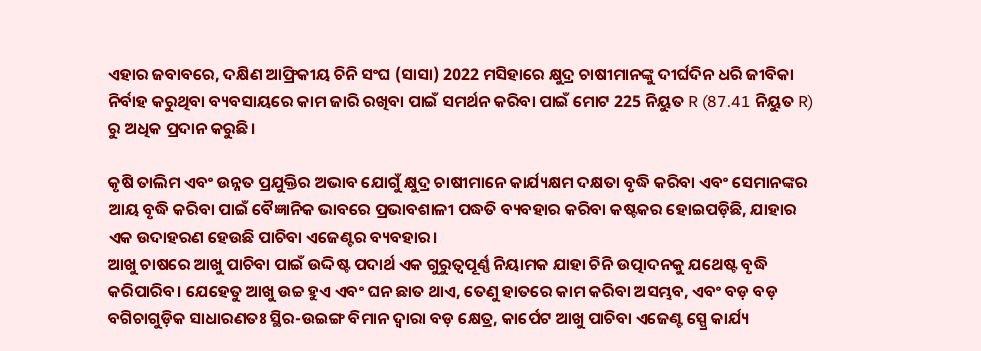ଏହାର ଜବାବରେ, ଦକ୍ଷିଣ ଆଫ୍ରିକୀୟ ଚିନି ସଂଘ (ସାସା) 2022 ମସିହାରେ କ୍ଷୁଦ୍ର ଚାଷୀମାନଙ୍କୁ ଦୀର୍ଘଦିନ ଧରି ଜୀବିକା ନିର୍ବାହ କରୁଥିବା ବ୍ୟବସାୟରେ କାମ ଜାରି ରଖିବା ପାଇଁ ସମର୍ଥନ କରିବା ପାଇଁ ମୋଟ 225 ନିୟୁତ R (87.41 ନିୟୁତ R) ରୁ ଅଧିକ ପ୍ରଦାନ କରୁଛି।

କୃଷି ତାଲିମ ଏବଂ ଉନ୍ନତ ପ୍ରଯୁକ୍ତିର ଅଭାବ ଯୋଗୁଁ କ୍ଷୁଦ୍ର ଚାଷୀମାନେ କାର୍ଯ୍ୟକ୍ଷମ ଦକ୍ଷତା ବୃଦ୍ଧି କରିବା ଏବଂ ସେମାନଙ୍କର ଆୟ ବୃଦ୍ଧି କରିବା ପାଇଁ ବୈଜ୍ଞାନିକ ଭାବରେ ପ୍ରଭାବଶାଳୀ ପଦ୍ଧତି ବ୍ୟବହାର କରିବା କଷ୍ଟକର ହୋଇପଡ଼ିଛି, ଯାହାର ଏକ ଉଦାହରଣ ହେଉଛି ପାଚିବା ଏଜେଣ୍ଟର ବ୍ୟବହାର।
ଆଖୁ ଚାଷରେ ଆଖୁ ପାଚିବା ପାଇଁ ଉଦ୍ଦିଷ୍ଟ ପଦାର୍ଥ ଏକ ଗୁରୁତ୍ୱପୂର୍ଣ୍ଣ ନିୟାମକ ଯାହା ଚିନି ଉତ୍ପାଦନକୁ ଯଥେଷ୍ଟ ବୃଦ୍ଧି କରିପାରିବ। ଯେହେତୁ ଆଖୁ ଉଚ୍ଚ ହୁଏ ଏବଂ ଘନ ଛାତ ଥାଏ, ତେଣୁ ହାତରେ କାମ କରିବା ଅସମ୍ଭବ, ଏବଂ ବଡ଼ ବଡ଼ ବଗିଚାଗୁଡ଼ିକ ସାଧାରଣତଃ ସ୍ଥିର-ଉଇଙ୍ଗ ବିମାନ ଦ୍ୱାରା ବଡ଼ କ୍ଷେତ୍ର, କାର୍ପେଟ ଆଖୁ ପାଚିବା ଏଜେଣ୍ଟ ସ୍ପ୍ରେ କାର୍ଯ୍ୟ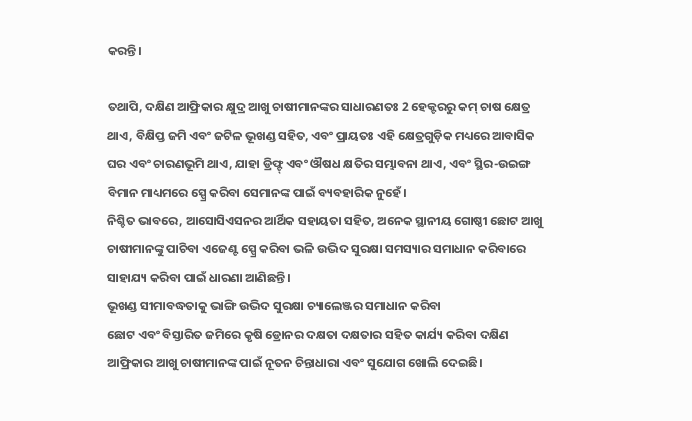କରନ୍ତି।

ତଥାପି, ଦକ୍ଷିଣ ଆଫ୍ରିକାର କ୍ଷୁଦ୍ର ଆଖୁ ଚାଷୀମାନଙ୍କର ସାଧାରଣତଃ 2 ହେକ୍ଟରରୁ କମ୍ ଚାଷ କ୍ଷେତ୍ର ଥାଏ, ବିକ୍ଷିପ୍ତ ଜମି ଏବଂ ଜଟିଳ ଭୂଖଣ୍ଡ ସହିତ, ଏବଂ ପ୍ରାୟତଃ ଏହି କ୍ଷେତ୍ରଗୁଡ଼ିକ ମଧ୍ୟରେ ଆବାସିକ ଘର ଏବଂ ଚାରଣଭୂମି ଥାଏ, ଯାହା ଡ୍ରିଫ୍ଟ୍ ଏବଂ ଔଷଧ କ୍ଷତିର ସମ୍ଭାବନା ଥାଏ, ଏବଂ ସ୍ଥିର-ଉଇଙ୍ଗ ବିମାନ ମାଧ୍ୟମରେ ସ୍ପ୍ରେ କରିବା ସେମାନଙ୍କ ପାଇଁ ବ୍ୟବହାରିକ ନୁହେଁ।
ନିଶ୍ଚିତ ଭାବରେ, ଆସୋସିଏସନର ଆର୍ଥିକ ସହାୟତା ସହିତ, ଅନେକ ସ୍ଥାନୀୟ ଗୋଷ୍ଠୀ ଛୋଟ ଆଖୁ ଚାଷୀମାନଙ୍କୁ ପାଚିବା ଏଜେଣ୍ଟ ସ୍ପ୍ରେ କରିବା ଭଳି ଉଦ୍ଭିଦ ସୁରକ୍ଷା ସମସ୍ୟାର ସମାଧାନ କରିବାରେ ସାହାଯ୍ୟ କରିବା ପାଇଁ ଧାରଣା ଆଣିଛନ୍ତି।
ଭୂଖଣ୍ଡ ସୀମାବଦ୍ଧତାକୁ ଭାଙ୍ଗି ଉଦ୍ଭିଦ ସୁରକ୍ଷା ଚ୍ୟାଲେଞ୍ଜର ସମାଧାନ କରିବା
ଛୋଟ ଏବଂ ବିସ୍ତାରିତ ଜମିରେ କୃଷି ଡ୍ରୋନର ଦକ୍ଷତା ଦକ୍ଷତାର ସହିତ କାର୍ଯ୍ୟ କରିବା ଦକ୍ଷିଣ ଆଫ୍ରିକାର ଆଖୁ ଚାଷୀମାନଙ୍କ ପାଇଁ ନୂତନ ଚିନ୍ତାଧାରା ଏବଂ ସୁଯୋଗ ଖୋଲି ଦେଇଛି।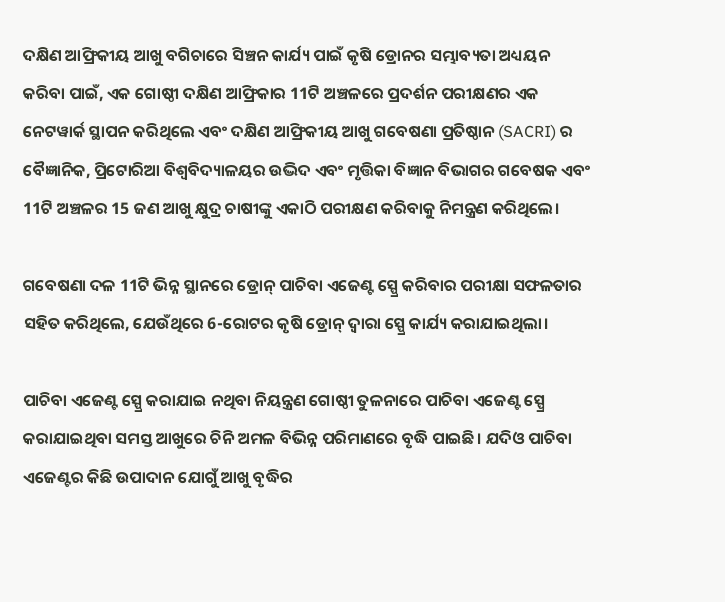ଦକ୍ଷିଣ ଆଫ୍ରିକୀୟ ଆଖୁ ବଗିଚାରେ ସିଞ୍ଚନ କାର୍ଯ୍ୟ ପାଇଁ କୃଷି ଡ୍ରୋନର ସମ୍ଭାବ୍ୟତା ଅଧ୍ୟୟନ କରିବା ପାଇଁ, ଏକ ଗୋଷ୍ଠୀ ଦକ୍ଷିଣ ଆଫ୍ରିକାର 11ଟି ଅଞ୍ଚଳରେ ପ୍ରଦର୍ଶନ ପରୀକ୍ଷଣର ଏକ ନେଟୱାର୍କ ସ୍ଥାପନ କରିଥିଲେ ଏବଂ ଦକ୍ଷିଣ ଆଫ୍ରିକୀୟ ଆଖୁ ଗବେଷଣା ପ୍ରତିଷ୍ଠାନ (SACRI) ର ବୈଜ୍ଞାନିକ, ପ୍ରିଟୋରିଆ ବିଶ୍ୱବିଦ୍ୟାଳୟର ଉଦ୍ଭିଦ ଏବଂ ମୃତ୍ତିକା ବିଜ୍ଞାନ ବିଭାଗର ଗବେଷକ ଏବଂ 11ଟି ଅଞ୍ଚଳର 15 ଜଣ ଆଖୁ କ୍ଷୁଦ୍ର ଚାଷୀଙ୍କୁ ଏକାଠି ପରୀକ୍ଷଣ କରିବାକୁ ନିମନ୍ତ୍ରଣ କରିଥିଲେ।

ଗବେଷଣା ଦଳ 11ଟି ଭିନ୍ନ ସ୍ଥାନରେ ଡ୍ରୋନ୍ ପାଚିବା ଏଜେଣ୍ଟ ସ୍ପ୍ରେ କରିବାର ପରୀକ୍ଷା ସଫଳତାର ସହିତ କରିଥିଲେ, ଯେଉଁଥିରେ 6-ରୋଟର କୃଷି ଡ୍ରୋନ୍ ଦ୍ୱାରା ସ୍ପ୍ରେ କାର୍ଯ୍ୟ କରାଯାଇଥିଲା।

ପାଚିବା ଏଜେଣ୍ଟ ସ୍ପ୍ରେ କରାଯାଇ ନଥିବା ନିୟନ୍ତ୍ରଣ ଗୋଷ୍ଠୀ ତୁଳନାରେ ପାଚିବା ଏଜେଣ୍ଟ ସ୍ପ୍ରେ କରାଯାଇଥିବା ସମସ୍ତ ଆଖୁରେ ଚିନି ଅମଳ ବିଭିନ୍ନ ପରିମାଣରେ ବୃଦ୍ଧି ପାଇଛି। ଯଦିଓ ପାଚିବା ଏଜେଣ୍ଟର କିଛି ଉପାଦାନ ଯୋଗୁଁ ଆଖୁ ବୃଦ୍ଧିର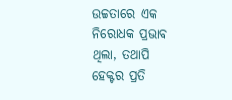ଉଚ୍ଚତାରେ ଏକ ନିରୋଧକ ପ୍ରଭାବ ଥିଲା, ତଥାପି ହେକ୍ଟର ପ୍ରତି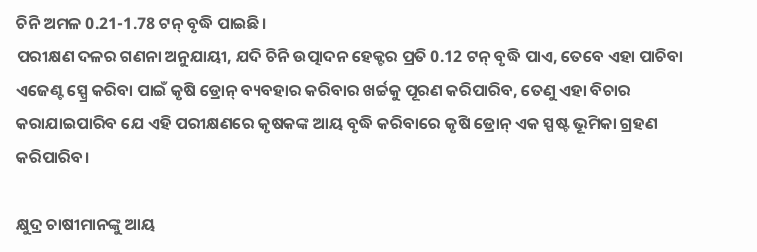ଚିନି ଅମଳ 0.21-1.78 ଟନ୍ ବୃଦ୍ଧି ପାଇଛି।
ପରୀକ୍ଷଣ ଦଳର ଗଣନା ଅନୁଯାୟୀ, ଯଦି ଚିନି ଉତ୍ପାଦନ ହେକ୍ଟର ପ୍ରତି 0.12 ଟନ୍ ବୃଦ୍ଧି ପାଏ, ତେବେ ଏହା ପାଚିବା ଏଜେଣ୍ଟ ସ୍ପ୍ରେ କରିବା ପାଇଁ କୃଷି ଡ୍ରୋନ୍ ବ୍ୟବହାର କରିବାର ଖର୍ଚ୍ଚକୁ ପୂରଣ କରିପାରିବ, ତେଣୁ ଏହା ବିଚାର କରାଯାଇପାରିବ ଯେ ଏହି ପରୀକ୍ଷଣରେ କୃଷକଙ୍କ ଆୟ ବୃଦ୍ଧି କରିବାରେ କୃଷି ଡ୍ରୋନ୍ ଏକ ସ୍ପଷ୍ଟ ଭୂମିକା ଗ୍ରହଣ କରିପାରିବ।

କ୍ଷୁଦ୍ର ଚାଷୀମାନଙ୍କୁ ଆୟ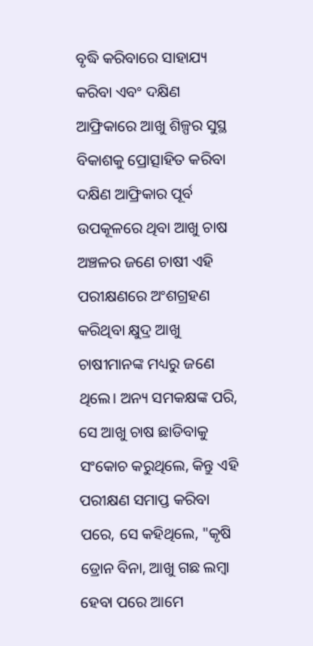ବୃଦ୍ଧି କରିବାରେ ସାହାଯ୍ୟ କରିବା ଏବଂ ଦକ୍ଷିଣ ଆଫ୍ରିକାରେ ଆଖୁ ଶିଳ୍ପର ସୁସ୍ଥ ବିକାଶକୁ ପ୍ରୋତ୍ସାହିତ କରିବା
ଦକ୍ଷିଣ ଆଫ୍ରିକାର ପୂର୍ବ ଉପକୂଳରେ ଥିବା ଆଖୁ ଚାଷ ଅଞ୍ଚଳର ଜଣେ ଚାଷୀ ଏହି ପରୀକ୍ଷଣରେ ଅଂଶଗ୍ରହଣ କରିଥିବା କ୍ଷୁଦ୍ର ଆଖୁ ଚାଷୀମାନଙ୍କ ମଧ୍ୟରୁ ଜଣେ ଥିଲେ। ଅନ୍ୟ ସମକକ୍ଷଙ୍କ ପରି, ସେ ଆଖୁ ଚାଷ ଛାଡିବାକୁ ସଂକୋଚ କରୁଥିଲେ, କିନ୍ତୁ ଏହି ପରୀକ୍ଷଣ ସମାପ୍ତ କରିବା ପରେ, ସେ କହିଥିଲେ, "କୃଷି ଡ୍ରୋନ ବିନା, ଆଖୁ ଗଛ ଲମ୍ବା ହେବା ପରେ ଆମେ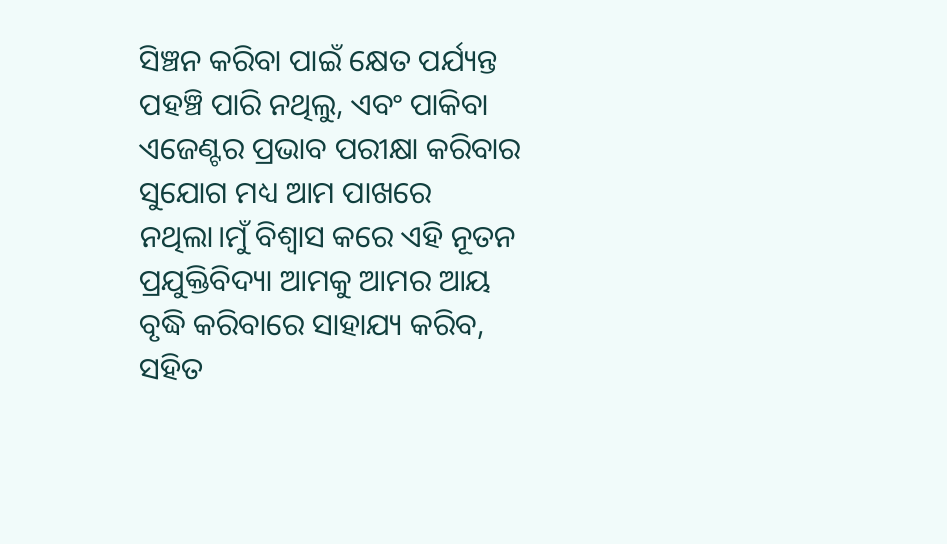ସିଞ୍ଚନ କରିବା ପାଇଁ କ୍ଷେତ ପର୍ଯ୍ୟନ୍ତ ପହଞ୍ଚି ପାରି ନଥିଲୁ, ଏବଂ ପାକିବା ଏଜେଣ୍ଟର ପ୍ରଭାବ ପରୀକ୍ଷା କରିବାର ସୁଯୋଗ ମଧ୍ୟ ଆମ ପାଖରେ ନଥିଲା।ମୁଁ ବିଶ୍ୱାସ କରେ ଏହି ନୂତନ ପ୍ରଯୁକ୍ତିବିଦ୍ୟା ଆମକୁ ଆମର ଆୟ ବୃଦ୍ଧି କରିବାରେ ସାହାଯ୍ୟ କରିବ, ସହିତ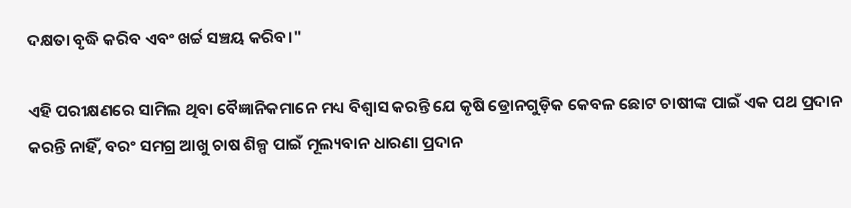ଦକ୍ଷତା ବୃଦ୍ଧି କରିବ ଏବଂ ଖର୍ଚ୍ଚ ସଞ୍ଚୟ କରିବ।"

ଏହି ପରୀକ୍ଷଣରେ ସାମିଲ ଥିବା ବୈଜ୍ଞାନିକମାନେ ମଧ୍ୟ ବିଶ୍ୱାସ କରନ୍ତି ଯେ କୃଷି ଡ୍ରୋନଗୁଡ଼ିକ କେବଳ ଛୋଟ ଚାଷୀଙ୍କ ପାଇଁ ଏକ ପଥ ପ୍ରଦାନ କରନ୍ତି ନାହିଁ, ବରଂ ସମଗ୍ର ଆଖୁ ଚାଷ ଶିଳ୍ପ ପାଇଁ ମୂଲ୍ୟବାନ ଧାରଣା ପ୍ରଦାନ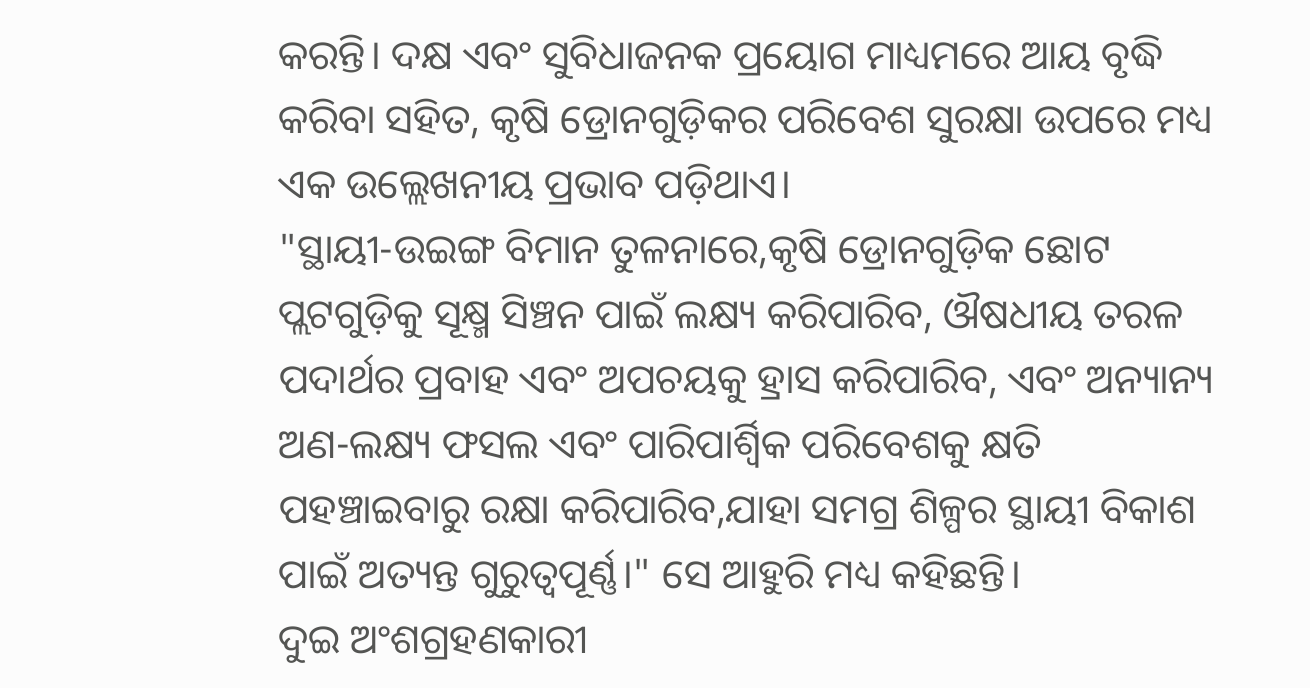କରନ୍ତି। ଦକ୍ଷ ଏବଂ ସୁବିଧାଜନକ ପ୍ରୟୋଗ ମାଧ୍ୟମରେ ଆୟ ବୃଦ୍ଧି କରିବା ସହିତ, କୃଷି ଡ୍ରୋନଗୁଡ଼ିକର ପରିବେଶ ସୁରକ୍ଷା ଉପରେ ମଧ୍ୟ ଏକ ଉଲ୍ଲେଖନୀୟ ପ୍ରଭାବ ପଡ଼ିଥାଏ।
"ସ୍ଥାୟୀ-ଉଇଙ୍ଗ ବିମାନ ତୁଳନାରେ,କୃଷି ଡ୍ରୋନଗୁଡ଼ିକ ଛୋଟ ପ୍ଲଟଗୁଡ଼ିକୁ ସୂକ୍ଷ୍ମ ସିଞ୍ଚନ ପାଇଁ ଲକ୍ଷ୍ୟ କରିପାରିବ, ଔଷଧୀୟ ତରଳ ପଦାର୍ଥର ପ୍ରବାହ ଏବଂ ଅପଚୟକୁ ହ୍ରାସ କରିପାରିବ, ଏବଂ ଅନ୍ୟାନ୍ୟ ଅଣ-ଲକ୍ଷ୍ୟ ଫସଲ ଏବଂ ପାରିପାର୍ଶ୍ୱିକ ପରିବେଶକୁ କ୍ଷତି ପହଞ୍ଚାଇବାରୁ ରକ୍ଷା କରିପାରିବ,ଯାହା ସମଗ୍ର ଶିଳ୍ପର ସ୍ଥାୟୀ ବିକାଶ ପାଇଁ ଅତ୍ୟନ୍ତ ଗୁରୁତ୍ୱପୂର୍ଣ୍ଣ।" ସେ ଆହୁରି ମଧ୍ୟ କହିଛନ୍ତି।
ଦୁଇ ଅଂଶଗ୍ରହଣକାରୀ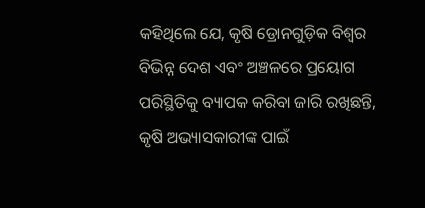କହିଥିଲେ ଯେ, କୃଷି ଡ୍ରୋନଗୁଡ଼ିକ ବିଶ୍ୱର ବିଭିନ୍ନ ଦେଶ ଏବଂ ଅଞ୍ଚଳରେ ପ୍ରୟୋଗ ପରିସ୍ଥିତିକୁ ବ୍ୟାପକ କରିବା ଜାରି ରଖିଛନ୍ତି, କୃଷି ଅଭ୍ୟାସକାରୀଙ୍କ ପାଇଁ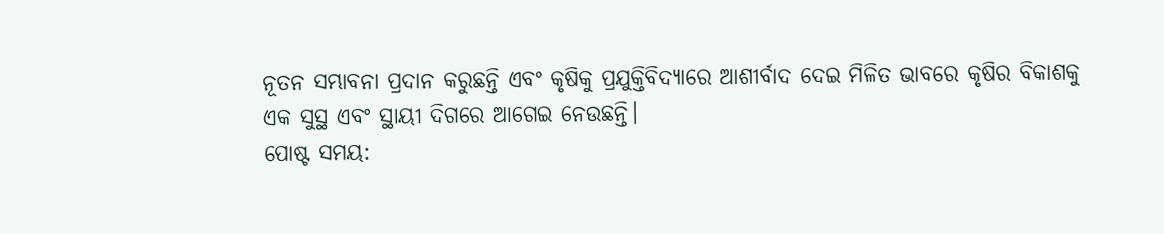ନୂତନ ସମ୍ଭାବନା ପ୍ରଦାନ କରୁଛନ୍ତି ଏବଂ କୃଷିକୁ ପ୍ରଯୁକ୍ତିବିଦ୍ୟାରେ ଆଶୀର୍ବାଦ ଦେଇ ମିଳିତ ଭାବରେ କୃଷିର ବିକାଶକୁ ଏକ ସୁସ୍ଥ ଏବଂ ସ୍ଥାୟୀ ଦିଗରେ ଆଗେଇ ନେଉଛନ୍ତି।
ପୋଷ୍ଟ ସମୟ: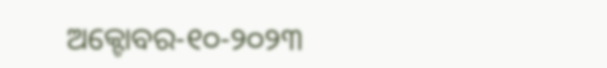ଅକ୍ଟୋବର-୧୦-୨୦୨୩